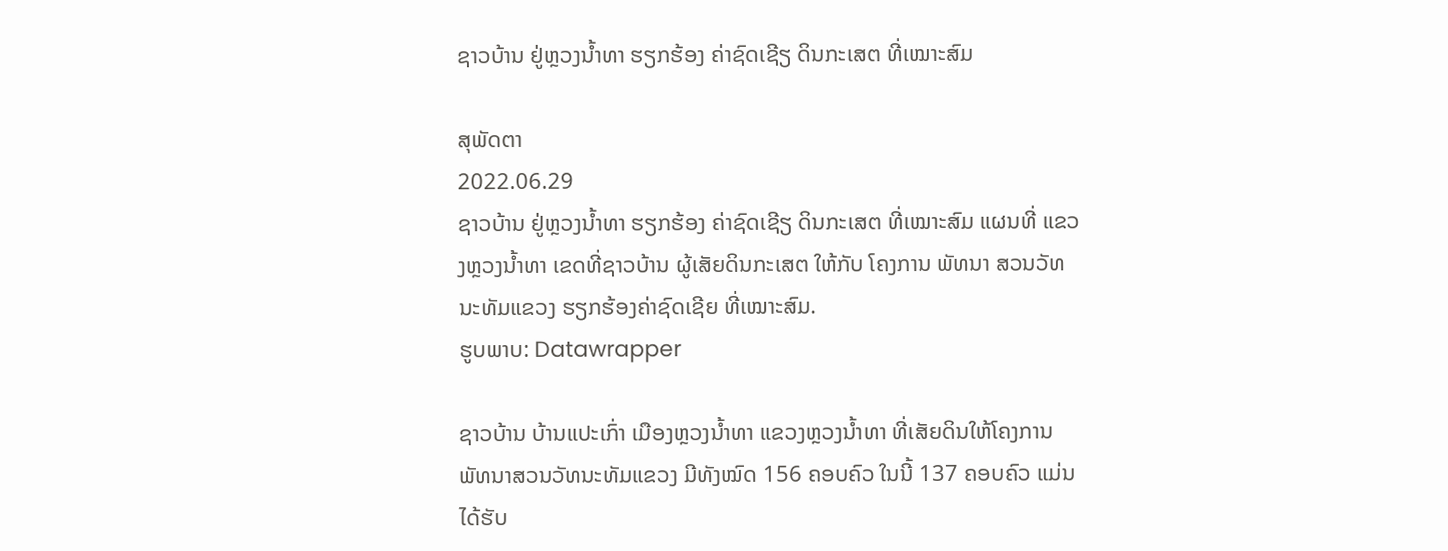ຊາວບ້ານ ຢູ່ຫຼວງນ້ຳທາ ຮຽກຮ້ອງ ຄ່າຊົດເຊີຽ ດິນກະເສຕ ທີ່ເໝາະສົມ

ສຸພັດຕາ
2022.06.29
ຊາວບ້ານ ຢູ່ຫຼວງນ້ຳທາ ຮຽກຮ້ອງ ຄ່າຊົດເຊີຽ ດິນກະເສຕ ທີ່ເໝາະສົມ ແຜນທີ່ ແຂວງຫຼວງນ້ຳທາ ເຂດທີ່ຊາວບ້ານ ຜູ້ເສັຍດິນກະເສຕ ໃຫ້ກັບ ໂຄງການ ພັທນາ ສວນວັທນະທັມແຂວງ ຮຽກຮ້ອງຄ່າຊົດເຊີຍ ທີ່ເໝາະສົມ.
ຮູບພາບ: Datawrapper

ຊາວບ້ານ ບ້ານແປະເກົ່າ ເມືອງຫຼວງນໍ້າທາ ແຂວງຫຼວງນໍ້າທາ ທີ່ເສັຍດິນໃຫ້ໂຄງການ ພັທນາສວນວັທນະທັມແຂວງ ມີທັງໝົດ 156 ຄອບຄົວ ໃນນີ້ 137 ຄອບຄົວ ແມ່ນໄດ້ຮັບ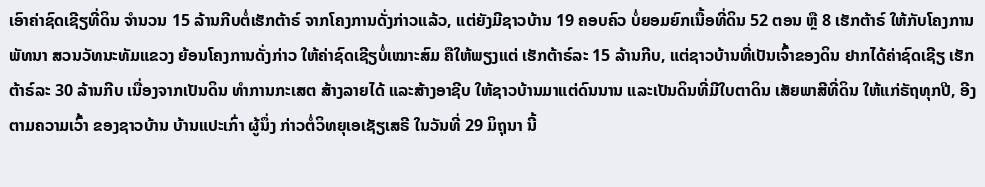ເອົາຄ່າຊົດເຊີຽທີ່ດິນ ຈໍານວນ 15 ລ້ານກີບຕໍ່ເຮັກຕ້າຣ໌ ຈາກໂຄງການດັ່ງກ່າວແລ້ວ, ແຕ່ຍັງມີຊາວບ້ານ 19 ຄອບຄົວ ບໍ່ຍອມຍົກເນື້ອທີ່ດິນ 52 ຕອນ ຫຼື 8 ເຮັກຕ້າຣ໌ ໃຫ້ກັບໂຄງການພັທນາ ສວນວັທນະທັມແຂວງ ຍ້ອນໂຄງການດັ່ງກ່າວ ໃຫ້ຄ່າຊົດເຊີຽບໍ່ເໝາະສົມ ຄືໃຫ້ພຽງແຕ່ ເຮັກຕ້າຣ໌ລະ 15 ລ້ານກີບ, ແຕ່ຊາວບ້ານທີ່ເປັນເຈົ້າຂອງດິນ ຢາກໄດ້ຄ່າຊົດເຊີຽ ເຮັກຕ້າຣ໌ລະ 30 ລ້ານກີບ ເນື່ອງຈາກເປັນດິນ ທໍາການກະເສຕ ສ້າງລາຍໄດ້ ແລະສ້າງອາຊີບ ໃຫ້ຊາວບ້ານມາແຕ່ດົນນານ ແລະເປັນດິນທີ່ມີໃບຕາດິນ ເສັຍພາສີທີ່ດິນ ໃຫ້ແກ່ຣັຖທຸກປີ, ອີງຕາມຄວາມເວົ້າ ຂອງຊາວບ້ານ ບ້ານແປະເກົ່າ ຜູ້ນຶ່ງ ກ່າວຕໍ່ວິທຍຸເອເຊັຽເສຣີ ໃນວັນທີ່ 29 ມິຖຸນາ ນີ້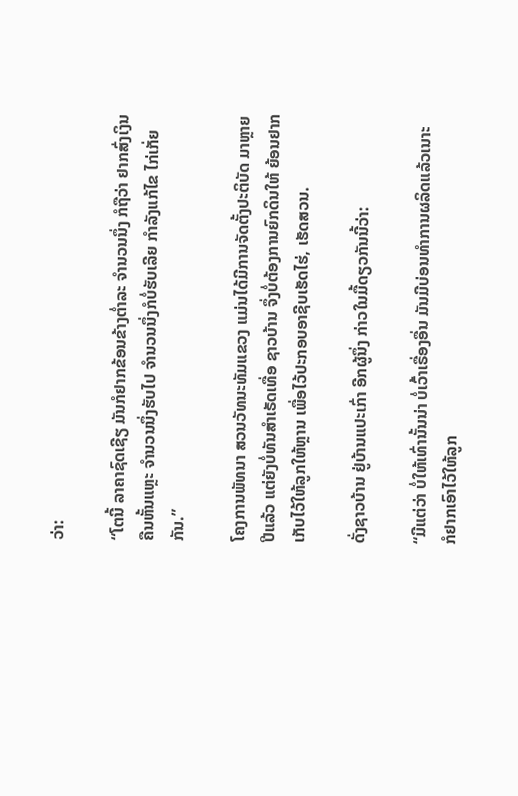ວ່າ:

“ໂຕນີ້ ລາຄາຊົດເຊີຽ ມັນກໍຢາກຂ້ອນຂ້າງຕໍ່າລະ ຈໍານວນນຶ່ງ ກໍຖືວ່າ ຢາກສົ່ງເງິນຄືນຫັ້ນແຫຼະ ຈໍານວນນຶ່ງຮັບໄປ ຈໍານວນນຶ່ງກໍບໍ່ຮັບເລີຍ ກໍາລັງແກ້ໄຂ ໄກ່ເກັ່ຍກັນ.”

ໂຄງການພັທນາ ສວນວັທນະທັມແຂວງ ແມ່ນໄດ້ມີການຈັດຕັ້ງປະຕິບັດ ມາຫຼາຍປີແລ້ວ ແຕ່ຍັງບໍ່ທັນສໍາເຣັດເທື່ອ ຊາວບ້ານ ຈຶ່ງບໍ່ຕ້ອງການຍົກດິນໃຫ້ ຍ້ອນຢາກເກັບໄວ້ໃຫ້ລູກໃຫ້ຫຼານ ເພື່ອໄວ້ປະກອບອາຊີບເຮັດໄຮ່, ເຮັດສວນ.

ດັ່ງຊາວບ້ານ ຢູ່ບ້ານແປະເກົ່າ ອີກຜູ້ນຶ່ງ ກ່າວໃນມື້ດຽວກັນນີ້ວ່າ:

“ມີແຕ່ວ່າ ບໍ່ໃຫ້ເທົ່ານັ້ນນ່າ ບໍ່ເວົ້າເຣື່ອງອື່ນ ມັນມີບ່ອນທໍາການຜລິດແລ້ວເນາະ ກໍຢາກເອົາໄວ້ໃຫ້ລູກ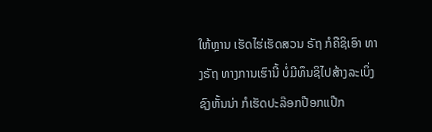ໃຫ້ຫຼານ ເຮັດໄຮ່ເຮັດສວນ ຣັຖ ກໍຄືຊິເອົາ ທາງຣັຖ ທາງການເຮົານີ້ ບໍ່ມີທຶນຊິໄປສ້າງລະເບິ່ງຊົງຫັ້ນນ່າ ກໍເຮັດປະລ໊ອກປ໊ອກແປ໊ກ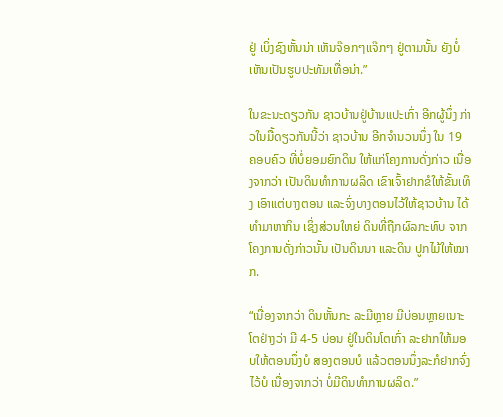ຢູ່ ເບິ່ງຊົງຫັ້ນນ່າ ເຫັນຈ໊ອກໆແຈ໊ກໆ ຢູ່ຕາມນັ້ນ ຍັງບໍ່ເຫັນເປັນຮູບປະທັມເທື່ອນ່າ.”

ໃນຂະນະດຽວກັນ ຊາວບ້ານຢູ່ບ້ານແປະເກົ່າ ອີກຜູ້ນຶ່ງ ກ່າວໃນມື້ດຽວກັນນີ້ວ່າ ຊາວບ້ານ ອີກຈໍານວນນຶ່ງ ໃນ 19 ຄອບຄົວ ທີ່ບໍ່ຍອມຍົກດິນ ໃຫ້ແກ່ໂຄງການດັ່ງກ່າວ ເນື່ອງຈາກວ່າ ເປັນດິນທໍາການຜລິດ ເຂົາເຈົ້າຢາກຂໍໃຫ້ຂັ້ນເທິງ ເອົາແຕ່ບາງຕອນ ແລະຈົ່ງບາງຕອນໄວ້ໃຫ້ຊາວບ້ານ ໄດ້ທໍາມາຫາກິນ ເຊິ່ງສ່ວນໃຫຍ່ ດິນທີ່ຖືກຜົລກະທົບ ຈາກໂຄງການດັ່ງກ່າວນັ້ນ ເປັນດິນນາ ແລະດິນ ປູກໄມ້ໃຫ້ໝາກ.

“ເນື່ອງຈາກວ່າ ດິນຫັ້ນກະ ລະມີຫຼາຍ ມີບ່ອນຫຼາຍເນາະ ໂຕຢ່າງວ່າ ມີ 4-5 ບ່ອນ ຢູ່ໃນດິນໂຕເກົ່າ ລະຢາກໃຫ້ມອບໃຫ້ຕອນນຶ່ງບໍ ສອງຕອນບໍ ແລ້ວຕອນນຶ່ງລະກໍຢາກຈົ່ງໄວ້ບໍ ເນື່ອງຈາກວ່າ ບໍ່ມີດິນທໍາການຜລິດ.”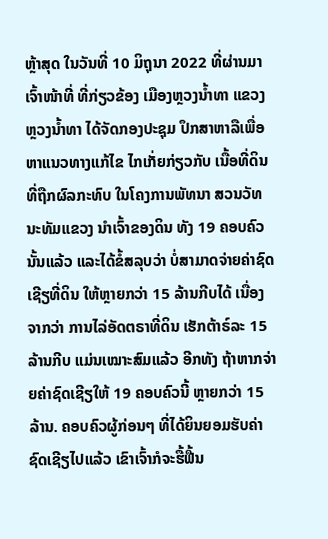ຫຼ້າສຸດ ໃນວັນທີ່ 10 ມິຖຸນາ 2022 ທີ່ຜ່ານມາ ເຈົ້າໜ້າທີ່ ທີ່ກ່ຽວຂ້ອງ ເມືອງຫຼວງນໍ້າທາ ແຂວງຫຼວງນໍ້າທາ ໄດ້ຈັດກອງປະຊຸມ ປຶກສາຫາລືເພື່ອຫາແນວທາງແກ້ໄຂ ໄກເກັ່ຍກ່ຽວກັບ ເນື້ອທີ່ດິນທີ່ຖືກຜົລກະທົບ ໃນໂຄງການພັທນາ ສວນວັທນະທັມແຂວງ ນໍາເຈົ້າຂອງດິນ ທັງ 19 ຄອບຄົວນັ້ນແລ້ວ ແລະໄດ້ຂໍ້ສລຸບວ່າ ບໍ່ສາມາດຈ່າຍຄ່າຊົດເຊີຽທີ່ດິນ ໃຫ້ຫຼາຍກວ່າ 15 ລ້ານກີບໄດ້ ເນື່ອງຈາກວ່າ ການໄລ່ອັດຕຣາທີ່ດິນ ເຮັກຕ້າຣ໌ລະ 15 ລ້ານກີບ ແມ່ນເໝາະສົມແລ້ວ ອີກທັງ ຖ້າຫາກຈ່າຍຄ່າຊົດເຊີຽໃຫ້ 19 ຄອບຄົວນີ້ ຫຼາຍກວ່າ 15 ລ້ານ. ຄອບຄົວຜູ້ກ່ອນໆ ທີ່ໄດ້ຍິນຍອມຮັບຄ່າຊົດເຊີຽໄປແລ້ວ ເຂົາເຈົ້າກໍຈະຮື້ຟື້ນ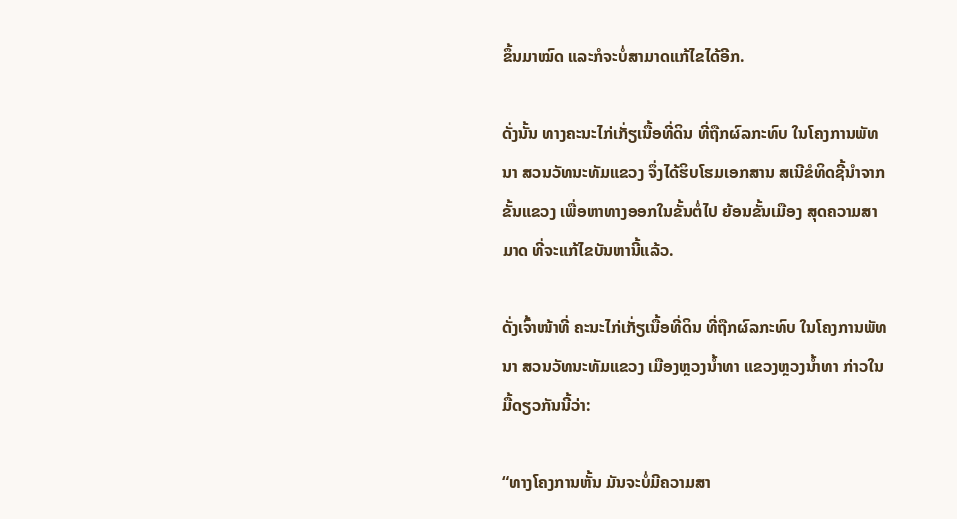ຂຶ້ນມາໝົດ ແລະກໍຈະບໍ່ສາມາດແກ້ໄຂໄດ້ອີກ.

ດັ່ງນັ້ນ ທາງຄະນະໄກ່ເກັ່ຽເນື້ອທີ່ດິນ ທີ່ຖືກຜົລກະທົບ ໃນໂຄງການພັທນາ ສວນວັທນະທັມແຂວງ ຈຶ່ງໄດ້ຮິບໂຮມເອກສານ ສເນີຂໍທິດຊີ້ນໍາຈາກຂັ້ນແຂວງ ເພື່ອຫາທາງອອກໃນຂັ້ນຕໍ່ໄປ ຍ້ອນຂັ້ນເມືອງ ສຸດຄວາມສາມາດ ທີ່ຈະແກ້ໄຂບັນຫານີ້ແລ້ວ.

ດັ່ງເຈົ້າໜ້າທີ່ ຄະນະໄກ່ເກັ່ຽເນື້ອທີ່ດິນ ທີ່ຖືກຜົລກະທົບ ໃນໂຄງການພັທນາ ສວນວັທນະທັມແຂວງ ເມືອງຫຼວງນໍ້າທາ ແຂວງຫຼວງນໍ້າທາ ກ່າວໃນມື້ດຽວກັນນີ້ວ່າ:

“ທາງໂຄງການຫັ້ນ ມັນຈະບໍ່ມີຄວາມສາ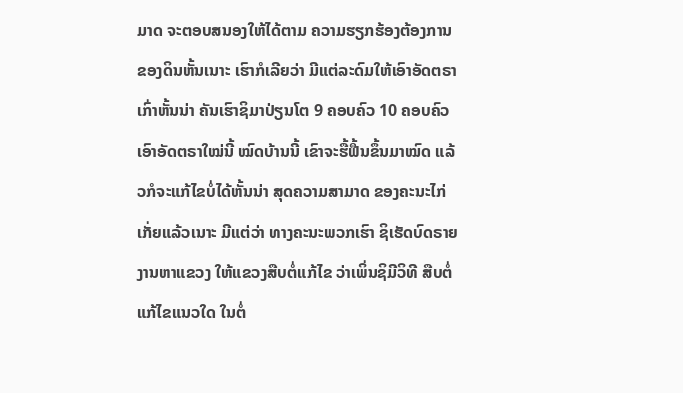ມາດ ຈະຕອບສນອງໃຫ້ໄດ້ຕາມ ຄວາມຮຽກຮ້ອງຕ້ອງການ ຂອງດິນຫັ້ນເນາະ ເຮົາກໍເລີຍວ່າ ມີແຕ່ລະດົມໃຫ້ເອົາອັດຕຣາເກົ່າຫັ້ນນ່າ ຄັນເຮົາຊິມາປ່ຽນໂຕ 9 ຄອບຄົວ 10 ຄອບຄົວ ເອົາອັດຕຣາໃໝ່ນີ້ ໝົດບ້ານນີ້ ເຂົາຈະຮື້ຟື້ນຂຶ້ນມາໝົດ ແລ້ວກໍຈະແກ້ໄຂບໍ່ໄດ້ຫັ້ນນ່າ ສຸດຄວາມສາມາດ ຂອງຄະນະໄກ່ເກັ່ຍແລ້ວເນາະ ມີແຕ່ວ່າ ທາງຄະນະພວກເຮົາ ຊິເຮັດບົດຣາຍງານຫາແຂວງ ໃຫ້ແຂວງສືບຕໍ່ແກ້ໄຂ ວ່າເພິ່ນຊິມີວິທີ ສືບຕໍ່ແກ້ໄຂແນວໃດ ໃນຕໍ່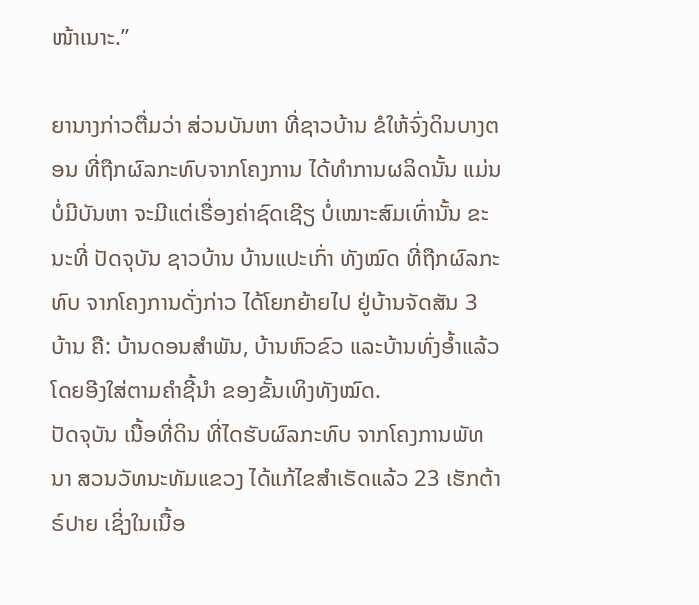ໜ້າເນາະ.”

ຍານາງກ່າວຕື່ມວ່າ ສ່ວນບັນຫາ ທີ່ຊາວບ້ານ ຂໍໃຫ້ຈົ່ງດິນບາງຕອນ ທີ່ຖືກຜົລກະທົບຈາກໂຄງການ ໄດ້ທໍາການຜລິດນັ້ນ ແມ່ນບໍ່ມີບັນຫາ ຈະມີແຕ່ເຣື່ອງຄ່າຊົດເຊີຽ ບໍ່ເໝາະສົມເທົ່ານັ້ນ ຂະນະທີ່ ປັດຈຸບັນ ຊາວບ້ານ ບ້ານແປະເກົ່າ ທັງໝົດ ທີ່ຖືກຜົລກະທົບ ຈາກໂຄງການດັ່ງກ່າວ ໄດ້ໂຍກຍ້າຍໄປ ຢູ່ບ້ານຈັດສັນ 3 ບ້ານ ຄື: ບ້ານດອນສໍາພັນ, ບ້ານຫົວຂົວ ແລະບ້ານທົ່ງອໍ້າແລ້ວ ໂດຍອີງໃສ່ຕາມຄໍາຊີ້ນໍາ ຂອງຂັ້ນເທິງທັງໝົດ.
ປັດຈຸບັນ ເນື້ອທີ່ດິນ ທີ່ໄດຮັບຜົລກະທົບ ຈາກໂຄງການພັທນາ ສວນວັທນະທັມແຂວງ ໄດ້ແກ້ໄຂສໍາເຣັດແລ້ວ 23 ເຮັກຕ້າຣ໌ປາຍ ເຊິ່ງໃນເນື້ອ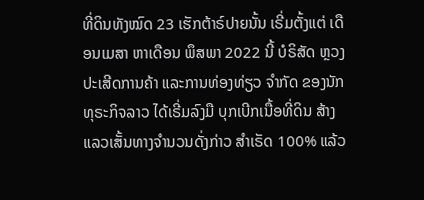ທີ່ດິນທັງໝົດ 23 ເຮັກຕ້າຣ໌ປາຍນັ້ນ ເຣີ່ມຕັ້ງແຕ່ ເດືອນເມສາ ຫາເດືອນ ພຶສພາ 2022 ນີ້ ບໍຣິສັດ ຫຼວງປະເສີດການຄ້າ ແລະການທ່ອງທ່ຽວ ຈໍາກັດ ຂອງນັກທຸຣະກິຈລາວ ໄດ້ເຣີ່ມລົງມື ບຸກເບີກເນື້ອທີ່ດິນ ສ້າງແລວເສັ້ນທາງຈໍານວນດັ່ງກ່າວ ສໍາເຣັດ 100% ແລ້ວ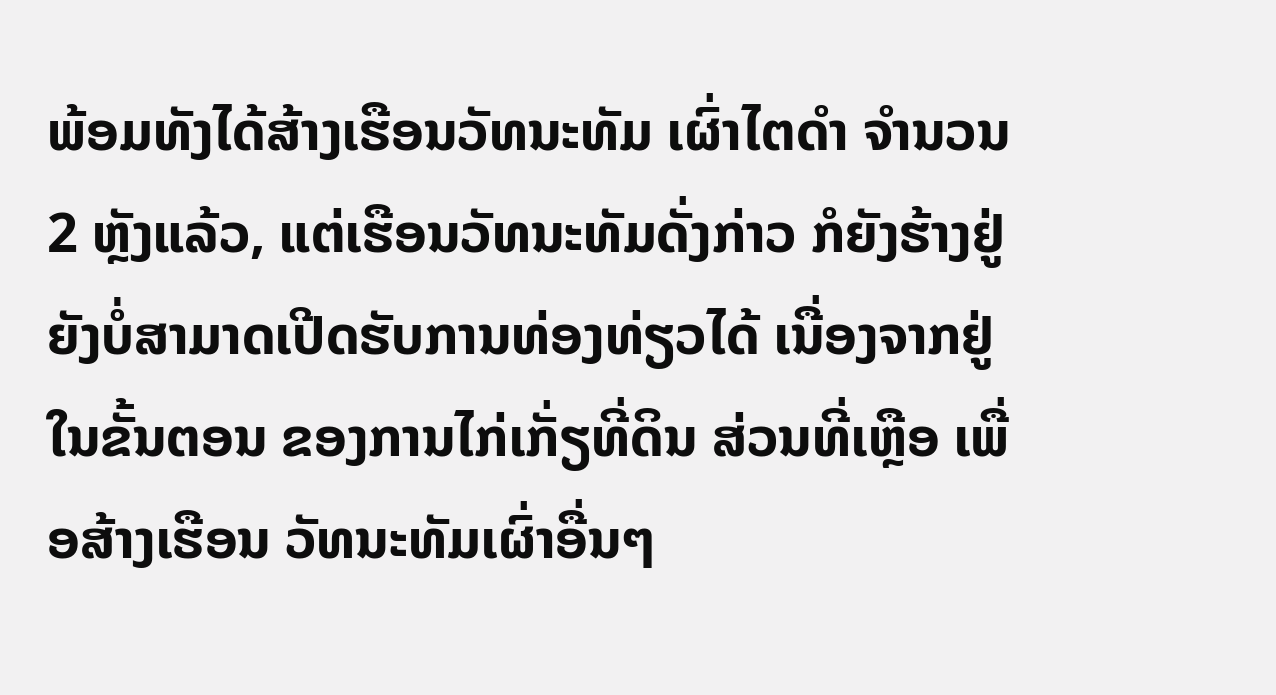ພ້ອມທັງໄດ້ສ້າງເຮືອນວັທນະທັມ ເຜົ່າໄຕດໍາ ຈໍານວນ 2 ຫຼັງແລ້ວ, ແຕ່ເຮືອນວັທນະທັມດັ່ງກ່າວ ກໍຍັງຮ້າງຢູ່ ຍັງບໍ່ສາມາດເປີດຮັບການທ່ອງທ່ຽວໄດ້ ເນື່ອງຈາກຢູ່ໃນຂັ້ນຕອນ ຂອງການໄກ່ເກັ່ຽທີ່ດິນ ສ່ວນທີ່ເຫຼືອ ເພື່ອສ້າງເຮືອນ ວັທນະທັມເຜົ່າອື່ນໆ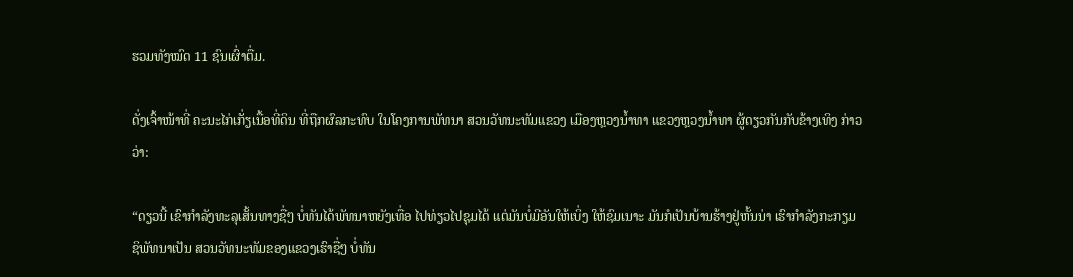ຮວມທັງໝົດ 11 ຊົນເຜົ່າຕື່ມ.

ດັ່ງເຈົ້າໜ້າທີ່ ຄະນະໄກ່ເກັ່ຽເນື້ອທີ່ດິນ ທີ່ຖືກຜົລກະທົບ ໃນໂຄງການພັທນາ ສວນວັທນະທັມແຂວງ ເມືອງຫຼວງນໍ້າທາ ແຂວງຫຼວງນໍ້າທາ ຜູ້ດຽວກັນກັບຂ້າງເທິງ ກ່າວວ່າ:

“ດຽວນີ້ ເຂົາກໍາລັງທະລຸເສັ້ນທາງຊື່ໆ ບໍ່ທັນໄດ້ພັທນາຫຍັງເທື່ອ ໄປທ່ຽວໄປຊຸມໄດ້ ແຕ່ມັນບໍ່ມີອັນໃຫ້ເບິ່ງ ໃຫ້ຊົມເນາະ ມັນກໍເປັນບ້ານຮ້າງຢູ່ຫັ້ນນ່າ ເຮົາກໍາລັງກະກຽມ ຊິພັທນາເປັນ ສວນວັທນະທັມຂອງແຂວງເຮົາຊື່ໆ ບໍ່ທັນ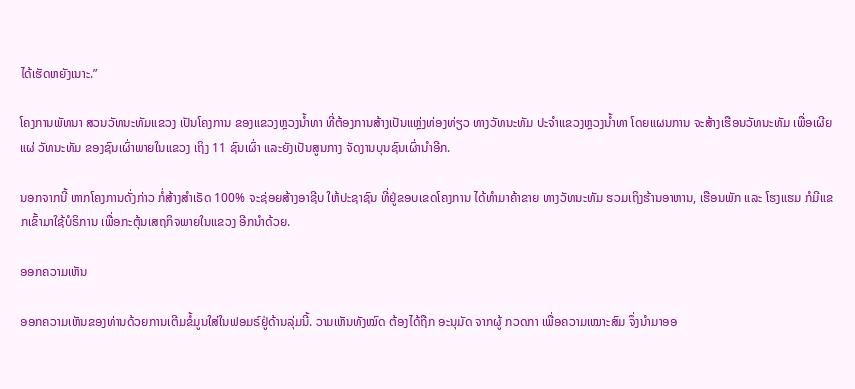ໄດ້ເຮັດຫຍັງເນາະ.”

ໂຄງການພັທນາ ສວນວັທນະທັມແຂວງ ເປັນໂຄງການ ຂອງແຂວງຫຼວງນໍ້າທາ ທີ່ຕ້ອງການສ້າງເປັນແຫຼ່ງທ່ອງທ່ຽວ ທາງວັທນະທັມ ປະຈໍາແຂວງຫຼວງນໍ້າທາ ໂດຍແຜນການ ຈະສ້າງເຮືອນວັທນະທັມ ເພື່ອເຜີຍແຜ່ ວັທນະທັມ ຂອງຊົນເຜົ່າພາຍໃນແຂວງ ເຖິງ 11 ຊົນເຜົ່າ ແລະຍັງເປັນສູນກາງ ຈັດງານບຸນຊົນເຜົ່ານໍາອີກ.

ນອກຈາກນີ້ ຫາກໂຄງການດັ່ງກ່າວ ກໍ່ສ້າງສໍາເຣັດ 100% ຈະຊ່ອຍສ້າງອາຊີບ ໃຫ້ປະຊາຊົນ ທີ່ຢູ່ຂອບເຂດໂຄງການ ໄດ້ທໍາມາຄ້າຂາຍ ທາງວັທນະທັມ ຮວມເຖິງຮ້ານອາຫານ, ເຮືອນພັກ ແລະ ໂຮງແຮມ ກໍມີແຂກເຂົ້າມາໃຊ້ບໍຣິການ ເພື່ອກະຕຸ້ນເສຖກິຈພາຍໃນແຂວງ ອີກນໍາດ້ວຍ.

ອອກຄວາມເຫັນ

ອອກຄວາມເຫັນຂອງທ່ານດ້ວຍການເຕີມຂໍ້ມູນໃສ່ໃນຟອມຣ໌ຢູ່ດ້ານລຸ່ມນີ້. ວາມເຫັນທັງໝົດ ຕ້ອງໄດ້ຖືກ ອະນຸມັດ ຈາກຜູ້ ກວດກາ ເພື່ອຄວາມເໝາະສົມ ຈຶ່ງນໍາມາອອ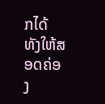ກໄດ້ ທັງໃຫ້ສອດຄ່ອງ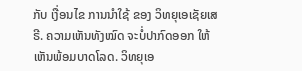ກັບ ເງື່ອນໄຂ ການນຳໃຊ້ ຂອງ ວິທຍຸເອເຊັຍເສຣີ. ຄວາມເຫັນທັງໝົດ ຈະບໍ່ປາກົດອອກ ໃຫ້ເຫັນພ້ອມບາດໂລດ. ວິທຍຸເອ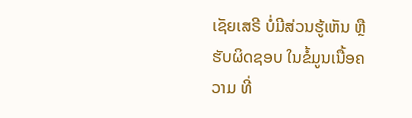ເຊັຍເສຣີ ບໍ່ມີສ່ວນຮູ້ເຫັນ ຫຼືຮັບຜິດຊອບ ໃນຂໍ້ມູນເນື້ອຄວາມ ທີ່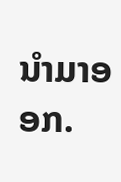ນໍາມາອອກ.